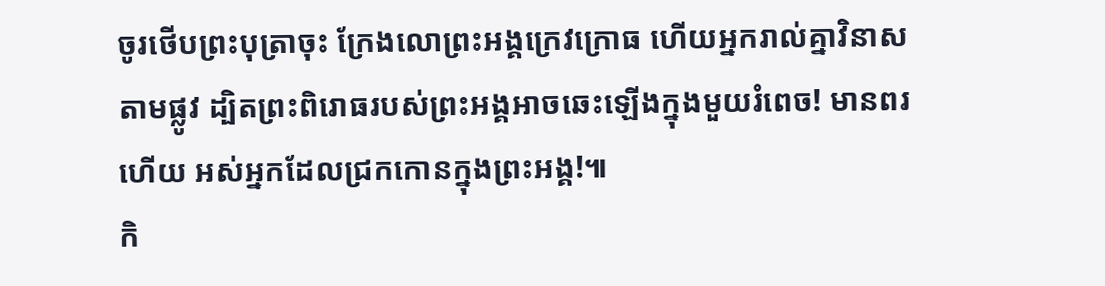ចូរថើបព្រះបុត្រាចុះ ក្រែងលោព្រះអង្គក្រេវក្រោធ ហើយអ្នករាល់គ្នាវិនាសតាមផ្លូវ ដ្បិតព្រះពិរោធរបស់ព្រះអង្គអាចឆេះឡើងក្នុងមួយរំពេច! មានពរហើយ អស់អ្នកដែលជ្រកកោនក្នុងព្រះអង្គ!៕
កិ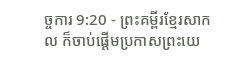ច្ចការ 9:20 - ព្រះគម្ពីរខ្មែរសាកល ក៏ចាប់ផ្ដើមប្រកាសព្រះយេ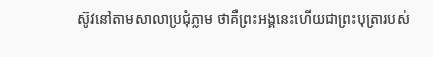ស៊ូវនៅតាមសាលាប្រជុំភ្លាម ថាគឺព្រះអង្គនេះហើយជាព្រះបុត្រារបស់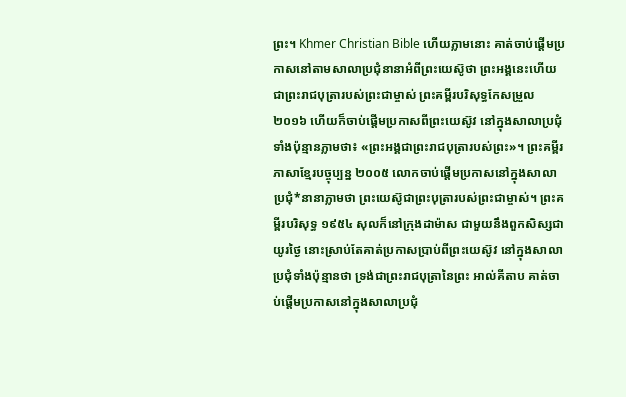ព្រះ។ Khmer Christian Bible ហើយភ្លាមនោះ គាត់ចាប់ផ្ដើមប្រកាសនៅតាមសាលាប្រជុំនានាអំពីព្រះយេស៊ូថា ព្រះអង្គនេះហើយជាព្រះរាជបុត្រារបស់ព្រះជាម្ចាស់ ព្រះគម្ពីរបរិសុទ្ធកែសម្រួល ២០១៦ ហើយក៏ចាប់ផ្តើមប្រកាសពីព្រះយេស៊ូវ នៅក្នុងសាលាប្រជុំទាំងប៉ុន្មានភ្លាមថា៖ «ព្រះអង្គជាព្រះរាជបុត្រារបស់ព្រះ»។ ព្រះគម្ពីរភាសាខ្មែរបច្ចុប្បន្ន ២០០៥ លោកចាប់ផ្ដើមប្រកាសនៅក្នុងសាលាប្រជុំ*នានាភ្លាមថា ព្រះយេស៊ូជាព្រះបុត្រារបស់ព្រះជាម្ចាស់។ ព្រះគម្ពីរបរិសុទ្ធ ១៩៥៤ សុលក៏នៅក្រុងដាម៉ាស ជាមួយនឹងពួកសិស្សជាយូរថ្ងៃ នោះស្រាប់តែគាត់ប្រកាសប្រាប់ពីព្រះយេស៊ូវ នៅក្នុងសាលាប្រជុំទាំងប៉ុន្មានថា ទ្រង់ជាព្រះរាជបុត្រានៃព្រះ អាល់គីតាប គាត់ចាប់ផ្ដើមប្រកាសនៅក្នុងសាលាប្រជុំ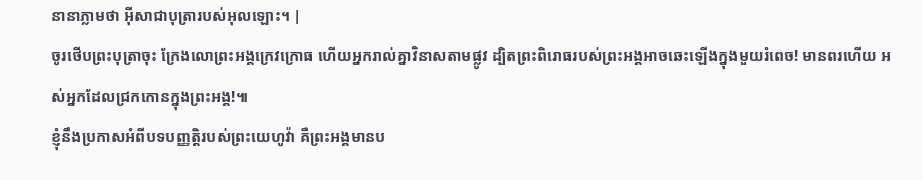នានាភ្លាមថា អ៊ីសាជាបុត្រារបស់អុលឡោះ។ |
ចូរថើបព្រះបុត្រាចុះ ក្រែងលោព្រះអង្គក្រេវក្រោធ ហើយអ្នករាល់គ្នាវិនាសតាមផ្លូវ ដ្បិតព្រះពិរោធរបស់ព្រះអង្គអាចឆេះឡើងក្នុងមួយរំពេច! មានពរហើយ អស់អ្នកដែលជ្រកកោនក្នុងព្រះអង្គ!៕
ខ្ញុំនឹងប្រកាសអំពីបទបញ្ញត្តិរបស់ព្រះយេហូវ៉ា គឺព្រះអង្គមានប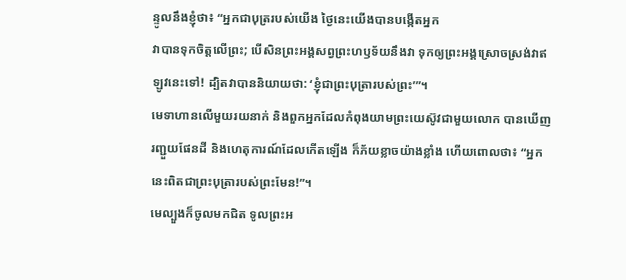ន្ទូលនឹងខ្ញុំថា៖ “អ្នកជាបុត្ររបស់យើង ថ្ងៃនេះយើងបានបង្កើតអ្នក
វាបានទុកចិត្តលើព្រះ; បើសិនព្រះអង្គសព្វព្រះហឫទ័យនឹងវា ទុកឲ្យព្រះអង្គស្រោចស្រង់វាឥឡូវនេះទៅ! ដ្បិតវាបាននិយាយថា: ‘ខ្ញុំជាព្រះបុត្រារបស់ព្រះ’”។
មេទាហានលើមួយរយនាក់ និងពួកអ្នកដែលកំពុងយាមព្រះយេស៊ូវជាមួយលោក បានឃើញរញ្ជួយផែនដី និងហេតុការណ៍ដែលកើតឡើង ក៏ភ័យខ្លាចយ៉ាងខ្លាំង ហើយពោលថា៖ “អ្នកនេះពិតជាព្រះបុត្រារបស់ព្រះមែន!”។
មេល្បួងក៏ចូលមកជិត ទូលព្រះអ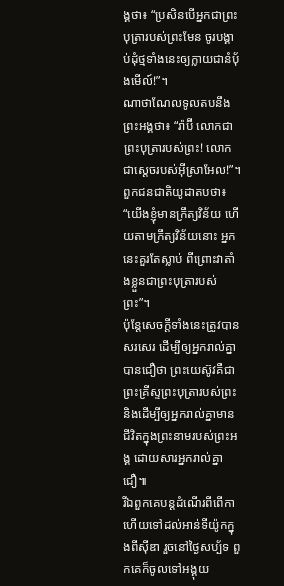ង្គថា៖ “ប្រសិនបើអ្នកជាព្រះបុត្រារបស់ព្រះមែន ចូរបង្គាប់ដុំថ្មទាំងនេះឲ្យក្លាយជានំប៉័ងមើល៍!”។
ណាថាណែលទូលតបនឹងព្រះអង្គថា៖ “រ៉ាប៊ី លោកជាព្រះបុត្រារបស់ព្រះ! លោកជាស្ដេចរបស់អ៊ីស្រាអែល!”។
ពួកជនជាតិយូដាតបថា៖ “យើងខ្ញុំមានក្រឹត្យវិន័យ ហើយតាមក្រឹត្យវិន័យនោះ អ្នកនេះគួរតែស្លាប់ ពីព្រោះវាតាំងខ្លួនជាព្រះបុត្រារបស់ព្រះ”។
ប៉ុន្តែសេចក្ដីទាំងនេះត្រូវបានសរសេរ ដើម្បីឲ្យអ្នករាល់គ្នាបានជឿថា ព្រះយេស៊ូវគឺជាព្រះគ្រីស្ទព្រះបុត្រារបស់ព្រះ និងដើម្បីឲ្យអ្នករាល់គ្នាមានជីវិតក្នុងព្រះនាមរបស់ព្រះអង្គ ដោយសារអ្នករាល់គ្នាជឿ៕
រីឯពួកគេបន្តដំណើរពីពើកា ហើយទៅដល់អាន់ទីយ៉ូកក្នុងពីស៊ីឌា រួចនៅថ្ងៃសប្ប័ទ ពួកគេក៏ចូលទៅអង្គុយ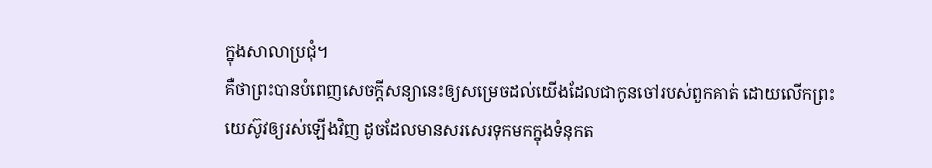ក្នុងសាលាប្រជុំ។
គឺថាព្រះបានបំពេញសេចក្ដីសន្យានេះឲ្យសម្រេចដល់យើងដែលជាកូនចៅរបស់ពួកគាត់ ដោយលើកព្រះយេស៊ូវឲ្យរស់ឡើងវិញ ដូចដែលមានសរសេរទុកមកក្នុងទំនុកត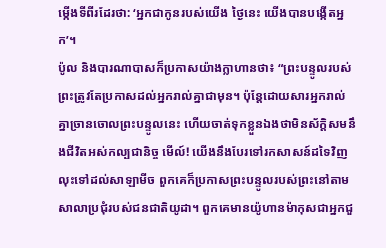ម្កើងទីពីរដែរថា: ‘អ្នកជាកូនរបស់យើង ថ្ងៃនេះ យើងបានបង្កើតអ្នក’។
ប៉ូល និងបារណាបាសក៏ប្រកាសយ៉ាងក្លាហានថា៖ “ព្រះបន្ទូលរបស់ព្រះត្រូវតែប្រកាសដល់អ្នករាល់គ្នាជាមុន។ ប៉ុន្តែដោយសារអ្នករាល់គ្នាច្រានចោលព្រះបន្ទូលនេះ ហើយចាត់ទុកខ្លួនឯងថាមិនស័ក្ដិសមនឹងជីវិតអស់កល្បជានិច្ច មើល៍! យើងនឹងបែរទៅរកសាសន៍ដទៃវិញ
លុះទៅដល់សាឡាមីច ពួកគេក៏ប្រកាសព្រះបន្ទូលរបស់ព្រះនៅតាមសាលាប្រជុំរបស់ជនជាតិយូដា។ ពួកគេមានយ៉ូហានម៉ាកុសជាអ្នកជួ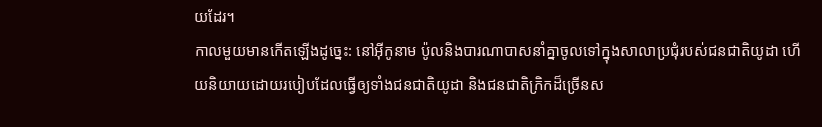យដែរ។
កាលមួយមានកើតឡើងដូច្នេះ: នៅអ៊ីកូនាម ប៉ូលនិងបារណាបាសនាំគ្នាចូលទៅក្នុងសាលាប្រជុំរបស់ជនជាតិយូដា ហើយនិយាយដោយរបៀបដែលធ្វើឲ្យទាំងជនជាតិយូដា និងជនជាតិក្រិកដ៏ច្រើនស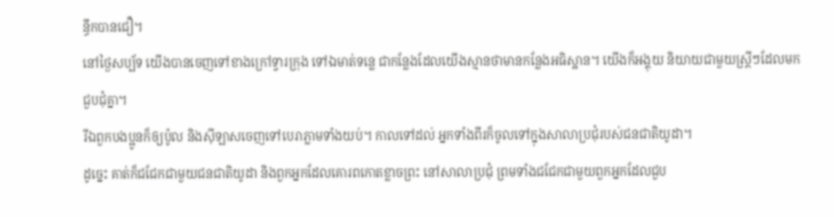ន្ធឹកបានជឿ។
នៅថ្ងៃសប្ប័ទ យើងបានចេញទៅខាងក្រៅទ្វារក្រុង ទៅឯមាត់ទន្លេ ជាកន្លែងដែលយើងស្មានថាមានកន្លែងអធិស្ឋាន។ យើងក៏អង្គុយ និយាយជាមួយស្ត្រីៗដែលមកជួបជុំគ្នា។
រីឯពួកបងប្អូនក៏ឲ្យប៉ូល និងស៊ីឡាសចេញទៅបេរាភ្លាមទាំងយប់។ កាលទៅដល់ អ្នកទាំងពីរក៏ចូលទៅក្នុងសាលាប្រជុំរបស់ជនជាតិយូដា។
ដូច្នេះ គាត់ក៏ជជែកជាមួយជនជាតិយូដា និងពួកអ្នកដែលគោរពកោតខ្លាចព្រះ នៅសាលាប្រជុំ ព្រមទាំងជជែកជាមួយពួកអ្នកដែលជួប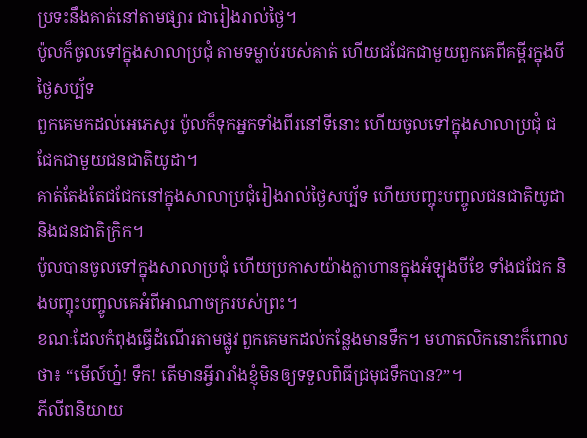ប្រទះនឹងគាត់នៅតាមផ្សារ ជារៀងរាល់ថ្ងៃ។
ប៉ូលក៏ចូលទៅក្នុងសាលាប្រជុំ តាមទម្លាប់របស់គាត់ ហើយជជែកជាមួយពួកគេពីគម្ពីរក្នុងបីថ្ងៃសប្ប័ទ
ពួកគេមកដល់អេភេសូរ ប៉ូលក៏ទុកអ្នកទាំងពីរនៅទីនោះ ហើយចូលទៅក្នុងសាលាប្រជុំ ជជែកជាមួយជនជាតិយូដា។
គាត់តែងតែជជែកនៅក្នុងសាលាប្រជុំរៀងរាល់ថ្ងៃសប្ប័ទ ហើយបញ្ចុះបញ្ចូលជនជាតិយូដា និងជនជាតិក្រិក។
ប៉ូលបានចូលទៅក្នុងសាលាប្រជុំ ហើយប្រកាសយ៉ាងក្លាហានក្នុងអំឡុងបីខែ ទាំងជជែក និងបញ្ចុះបញ្ចូលគេអំពីអាណាចក្ររបស់ព្រះ។
ខណៈដែលកំពុងធ្វើដំណើរតាមផ្លូវ ពួកគេមកដល់កន្លែងមានទឹក។ មហាតលិកនោះក៏ពោលថា៖ “មើល៍ហ្ន៎! ទឹក! តើមានអ្វីរារាំងខ្ញុំមិនឲ្យទទួលពិធីជ្រមុជទឹកបាន?”។
ភីលីពនិយាយ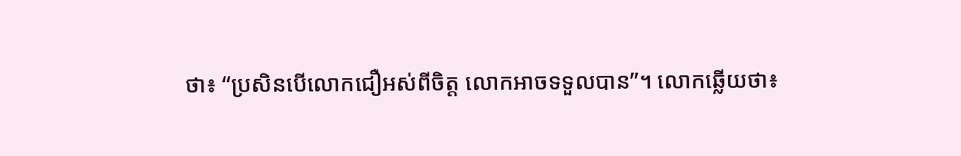ថា៖ “ប្រសិនបើលោកជឿអស់ពីចិត្ត លោកអាចទទួលបាន”។ លោកឆ្លើយថា៖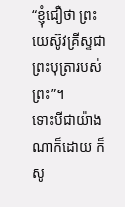“ខ្ញុំជឿថា ព្រះយេស៊ូវគ្រីស្ទជាព្រះបុត្រារបស់ព្រះ”។
ទោះបីជាយ៉ាងណាក៏ដោយ ក៏សូ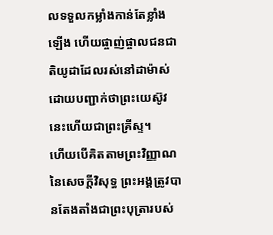លទទួលកម្លាំងកាន់តែខ្លាំងឡើង ហើយផ្ចាញ់ផ្ចាលជនជាតិយូដាដែលរស់នៅដាម៉ាស់ ដោយបញ្ជាក់ថាព្រះយេស៊ូវនេះហើយជាព្រះគ្រីស្ទ។
ហើយបើគិតតាមព្រះវិញ្ញាណនៃសេចក្ដីវិសុទ្ធ ព្រះអង្គត្រូវបានតែងតាំងជាព្រះបុត្រារបស់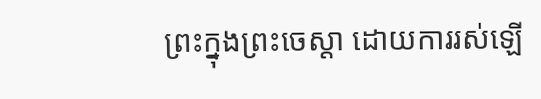ព្រះក្នុងព្រះចេស្ដា ដោយការរស់ឡើ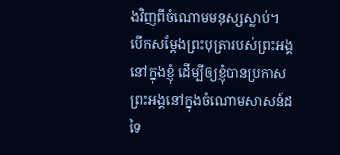ងវិញពីចំណោមមនុស្សស្លាប់។
បើកសម្ដែងព្រះបុត្រារបស់ព្រះអង្គនៅក្នុងខ្ញុំ ដើម្បីឲ្យខ្ញុំបានប្រកាសព្រះអង្គនៅក្នុងចំណោមសាសន៍ដទៃ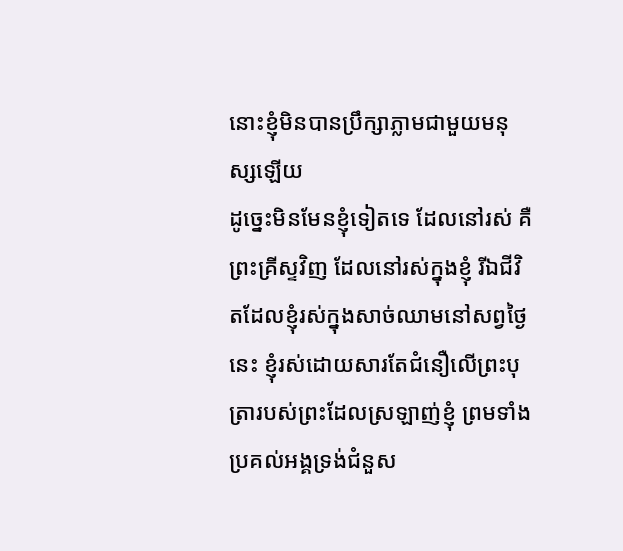នោះខ្ញុំមិនបានប្រឹក្សាភ្លាមជាមួយមនុស្សឡើយ
ដូច្នេះមិនមែនខ្ញុំទៀតទេ ដែលនៅរស់ គឺព្រះគ្រីស្ទវិញ ដែលនៅរស់ក្នុងខ្ញុំ រីឯជីវិតដែលខ្ញុំរស់ក្នុងសាច់ឈាមនៅសព្វថ្ងៃនេះ ខ្ញុំរស់ដោយសារតែជំនឿលើព្រះបុត្រារបស់ព្រះដែលស្រឡាញ់ខ្ញុំ ព្រមទាំងប្រគល់អង្គទ្រង់ជំនួស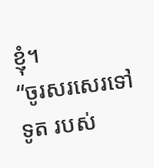ខ្ញុំ។
“ចូរសរសេរទៅទូត របស់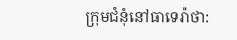ក្រុមជំនុំនៅធាទេរ៉ាថា: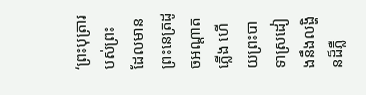‘ព្រះបុត្រារបស់ព្រះ ដែលមានព្រះនេត្រដូចអណ្ដាតភ្លើង ហើយព្រះបាទាស្រដៀងនឹងលង្ហិនដ៏ភ្លឺ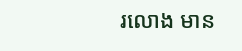រលោង មាន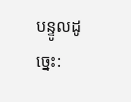បន្ទូលដូច្នេះ: